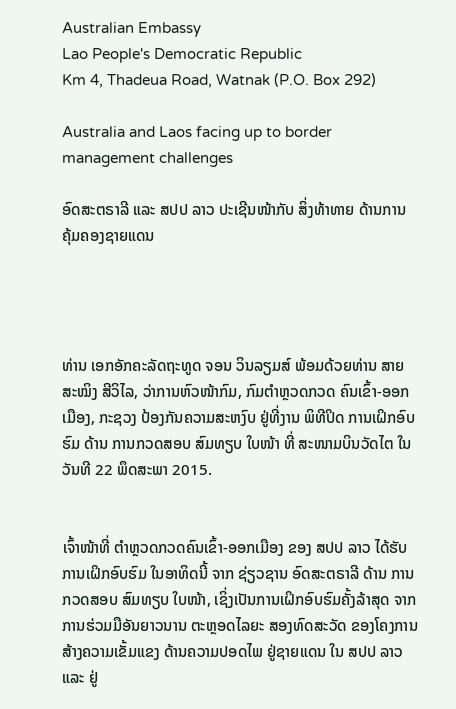Australian Embassy
Lao People's Democratic Republic
Km 4, Thadeua Road, Watnak (P.O. Box 292)

Australia and Laos facing up to border management challenges

ອົດສະຕຣາລີ ແລະ ສປປ ລາວ ປະເຊີນໜ້າກັບ ສິ່ງທ້າທາຍ ດ້ານການ ຄຸ້ມຄອງຊາຍແດນ




ທ່ານ ເອກອັກຄະລັດຖະທູດ ຈອນ ວິນລຽມສ໌ ພ້ອມດ້ວຍທ່ານ ສາຍສະໝິງ ສີວິໄລ, ວ່າການຫົວໜ້າກົມ, ກົມຕຳຫຼວດກວດ ຄົນເຂົ້າ-ອອກເມືອງ, ກະຊວງ ປ້ອງກັນຄວາມສະຫງົບ ຢູ່ທີ່ງານ ພິທີປິດ ການເຝິກອົບຮົມ ດ້ານ ການກວດສອບ ສົມທຽບ ໃບໜ້າ ທີ່ ສະໜາມບິນວັດໄຕ ໃນວັນທີ 22 ພຶດສະພາ 2015.


ເຈົ້າໜ້າທີ່ ຕຳຫຼວດກວດຄົນເຂົ້າ-ອອກເມືອງ ຂອງ ສປປ ລາວ ໄດ້ຮັບການເຝິກອົບຮົມ ໃນອາທິດນີ້ ຈາກ ຊ່ຽວຊານ ອົດສະຕຣາລີ ດ້ານ ການກວດສອບ ສົມທຽບ ໃບໜ້າ, ເຊິ່ງເປັນການເຝິກອົບຮົມຄັ້ງລ້າສຸດ ຈາກການຮ່ວມມືອັນຍາວນານ ຕະຫຼອດໄລຍະ ສອງທົດສະວັດ ຂອງໂຄງການ ສ້າງຄວາມເຂັ້ມແຂງ ດ້ານຄວາມປອດໄພ ຢູ່ຊາຍແດນ ໃນ ສປປ ລາວ ແລະ ຢູ່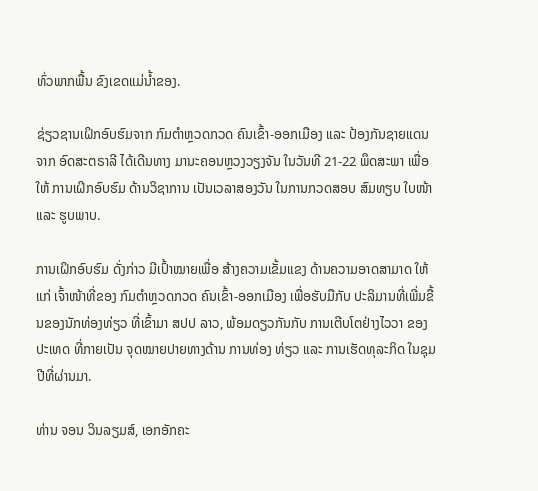ທົ່ວພາກພື້ນ ຂົງເຂດແມ່ນ້ຳຂອງ.

ຊ່ຽວຊານເຝິກອົບຮົມຈາກ ກົມຕຳຫຼວດກວດ ຄົນເຂົ້າ-ອອກເມືອງ ແລະ ປ້ອງກັນຊາຍແດນຈາກ ອົດສະຕຣາລີ ໄດ້ເດີນທາງ ມານະຄອນຫຼວງວຽງຈັນ ໃນວັນທີ 21-22 ພຶດສະພາ ເພື່ອໃຫ້ ການເຝິກອົບຮົມ ດ້ານວິຊາການ ເປັນເວລາສອງວັນ ໃນການກວດສອບ ສົມທຽບ ໃບໜ້າ ແລະ ຮູບພາບ.

ການເຝິກອົບຮົມ ດັ່ງກ່າວ ມີເປົ້າໝາຍເພື່ອ ສ້າງຄວາມເຂັ້ມແຂງ ດ້ານຄວາມອາດສາມາດ ໃຫ້ແກ່ ເຈົ້າໜ້າທີ່ຂອງ ກົມຕຳຫຼວດກວດ ຄົນເຂົ້າ-ອອກເມືອງ ເພື່ອຮັບມືກັບ ປະລິມານທີ່ເພີ່ມຂື້ນຂອງນັກທ່ອງທ່ຽວ ທີ່ເຂົ້າມາ ສປປ ລາວ, ພ້ອມດຽວກັນກັບ ການເຕີບໂຕຢ່າງໄວວາ ຂອງປະເທດ ທີ່ກາຍເປັນ ຈຸດໝາຍປາຍທາງດ້ານ ການທ່ອງ ທ່ຽວ ແລະ ການເຮັດທຸລະກິດ ໃນຊຸມປີທີ່ຜ່ານມາ.

ທ່ານ ຈອນ ວິນລຽມສ໌, ເອກອັກຄະ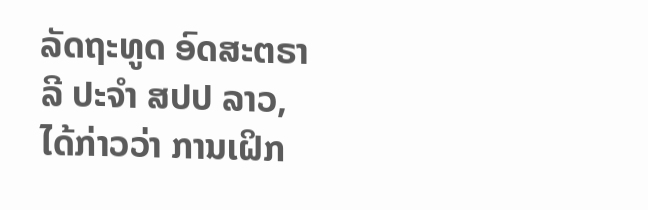ລັດຖະທູດ ອົດສະຕຣາລີ ປະຈຳ ສປປ ລາວ, ໄດ້ກ່າວວ່າ ການເຝິກ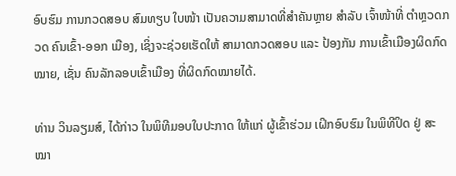ອົບຮົມ ການກວດສອບ ສົມທຽບ ໃບໜ້າ ເປັນຄວາມສາມາດທີ່ສຳຄັນຫຼາຍ ສຳລັບ ເຈົ້າໜ້າທີ່ ຕຳຫຼວດກວດ ຄົນເຂົ້າ-ອອກ ເມືອງ, ເຊິ່ງຈະຊ່ວຍເຮັດໃຫ້ ສາມາດກວດສອບ ແລະ ປ້ອງກັນ ການເຂົ້າເມືອງຜິດກົດໝາຍ, ເຊັ່ນ ຄົນລັກລອບເຂົ້າເມືອງ ທີ່ຜິດກົດໝາຍໄດ້.

ທ່ານ ວິນລຽມສ໌, ໄດ້ກ່າວ ໃນພິທີມອບໃບປະກາດ ໃຫ້ແກ່ ຜູ້ເຂົ້າຮ່ວມ ເຝິກອົບຮົມ ໃນພິທີປິດ ຢູ່ ສະໝາ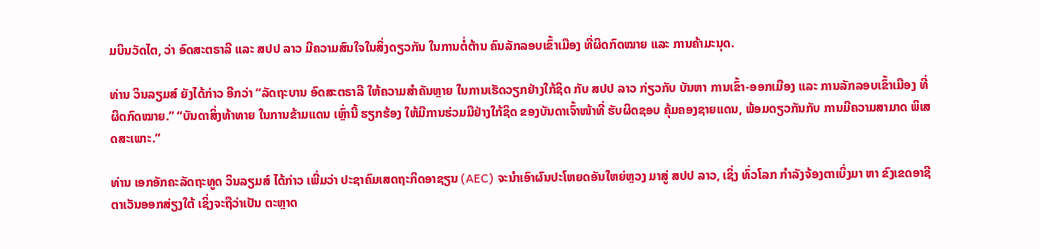ມບິນວັດໄຕ, ວ່າ ອົດສະຕຣາລີ ແລະ ສປປ ລາວ ມີຄວາມສົນໃຈໃນສິ່ງດຽວກັນ ໃນການຕໍ່ຕ້ານ ຄົນລັກລອບເຂົ້າເມືອງ ທີ່ຜິດກົດໝາຍ ແລະ ການຄ້າມະນຸດ.

ທ່ານ ວິນລຽມສ໌ ຍັງໄດ້ກ່າວ ອີກວ່າ “ລັດຖະບານ ອົດສະຕຣາລີ ໃຫ້ຄວາມສຳຄັນຫຼາຍ ໃນການເຮັດວຽກຢ່າງໃກ້ຊິດ ກັບ ສປປ ລາວ ກ່ຽວກັບ ບັນຫາ ການເຂົ້າ-ອອກເມືອງ ແລະ ການລັກລອບເຂົ້າເມືອງ ທີ່ຜິດກົດໝາຍ.” “ບັນດາສິ່ງທ້າທາຍ ໃນການຂ້າມແດນ ເຫຼົ່ານີ້ ຮຽກຮ້ອງ ໃຫ້ມີການຮ່ວມມືຢ່າງໃກ້ຊິດ ຂອງບັນດາເຈົ້າໜ້າທີ່ ຮັບຜິດຊອບ ຄຸ້ມຄອງຊາຍແດນ, ພ້ອມດຽວກັນກັບ ການມີຄວາມສາມາດ ພິເສດສະເພາະ.”

ທ່ານ ເອກອັກຄະລັດຖະທູດ ວິນລຽມສ໌ ໄດ້ກ່າວ ເພີ່ມວ່າ ປະຊາຄົມເສດຖະກິດອາຊຽນ (AEC) ຈະນໍາເອົາຜົນປະໂຫຍດອັນໃຫຍ່ຫຼວງ ມາສູ່ ສປປ ລາວ, ເຊິ່ງ ທົ່ວໂລກ ກຳລັງຈ້ອງຕາເບິ່ງມາ ຫາ ຂົງເຂດອາຊີຕາເວັນອອກສ່ຽງໃຕ້ ເຊິ່ງຈະຖືວ່າເປັນ ຕະຫຼາດ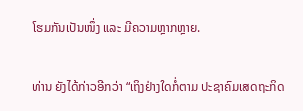ໂຮມກັນເປັນໜຶ່ງ ແລະ ມີຄວາມຫຼາກຫຼາຍ.

ທ່ານ ຍັງໄດ້ກ່າວອີກວ່າ “ເຖິງຢ່າງໃດກໍ່ຕາມ ປະຊາຄົມເສດຖະກິດ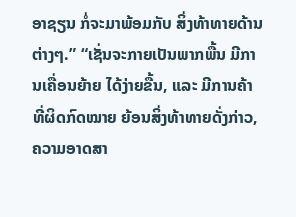ອາຊຽນ ກໍ່ຈະມາພ້ອມກັບ ສິ່ງທ້າທາຍດ້ານຕ່າງໆ.” “ເຊັ່ນຈະກາຍເປັນພາກພື້ນ ມີການເຄື່ອນຍ້າຍ ໄດ້ງ່າຍຂື້ນ, ແລະ ມີການຄ້າ ທີ່ຜິດກົດໝາຍ ຍ້ອນສິ່ງທ້າທາຍດັ່ງກ່າວ, ຄວາມອາດສາ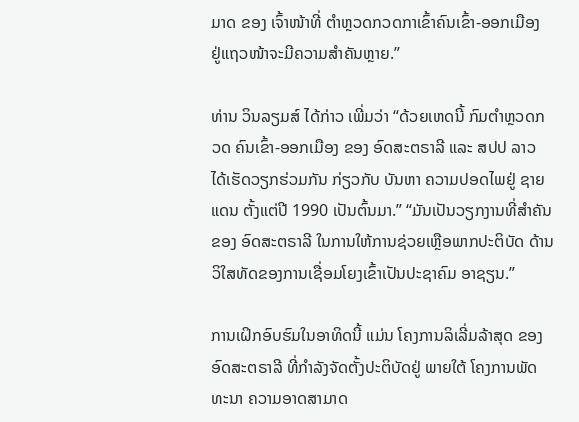ມາດ ຂອງ ເຈົ້າໜ້າທີ່ ຕຳຫຼວດກວດກາເຂົ້າຄົນເຂົ້າ-ອອກເມືອງ ຢູ່ແຖວໜ້າຈະມີຄວາມສຳຄັນຫຼາຍ.”

ທ່ານ ວິນລຽມສ໌ ໄດ້ກ່າວ ເພີ່ມວ່າ “ດ້ວຍເຫດນີ້ ກົມຕຳຫຼວດກວດ ຄົນເຂົ້າ-ອອກເມືອງ ຂອງ ອົດສະຕຣາລີ ແລະ ສປປ ລາວ ໄດ້ເຮັດວຽກຮ່ວມກັນ ກ່ຽວກັບ ບັນຫາ ຄວາມປອດໄພຢູ່ ຊາຍແດນ ຕັ້ງແຕ່ປີ 1990 ເປັນຕົ້ນມາ.” “ມັນເປັນວຽກງານທີ່ສຳຄັນ ຂອງ ອົດສະຕຣາລີ ໃນການໃຫ້ການຊ່ວຍເຫຼືອພາກປະຕິບັດ ດ້ານວິໃສທັດຂອງການເຊື່ອມໂຍງເຂົ້າເປັນປະຊາຄົມ ອາຊຽນ.”

ການເຝິກອົບຮົມໃນອາທິດນີ້ ແມ່ນ ໂຄງການລິເລີ່ມລ້າສຸດ ຂອງອົດສະຕຣາລີ ທີ່ກຳລັງຈັດຕັ້ງປະຕິບັດຢູ່ ພາຍໃຕ້ ໂຄງການພັດທະນາ ຄວາມອາດສາມາດ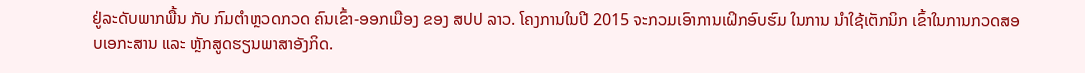ຢູ່ລະດັບພາກພື້ນ ກັບ ກົມຕຳຫຼວດກວດ ຄົນເຂົ້າ-ອອກເມືອງ ຂອງ ສປປ ລາວ. ໂຄງການໃນປີ 2015 ຈະກວມເອົາການເຝິກອົບຮົມ ໃນການ ນຳໃຊ້ເຕັກນິກ ເຂົ້າໃນການກວດສອບເອກະສານ ແລະ ຫຼັກສູດຮຽນພາສາອັງກິດ.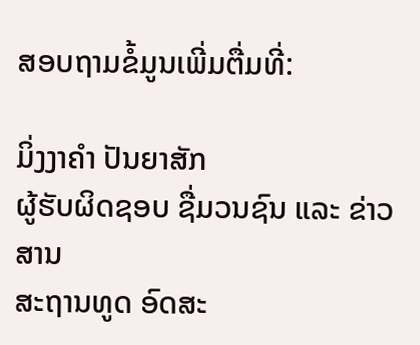ສອບຖາມຂໍ້ມູນເພີ່ມຕື່ມທີ່:

ມິ່ງງາຄຳ ປັນຍາສັກ
ຜູ້ຮັບຜິດຊອບ ຊື່ມວນຊົນ ແລະ ຂ່າວສານ
ສະຖານທູດ ອົດສະ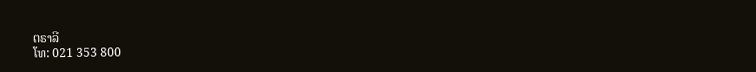ຕຣາລີ
ໂທ: 021 353 800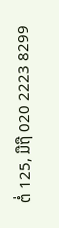ຕໍ່ 125, ມືຖື 020 2223 8299